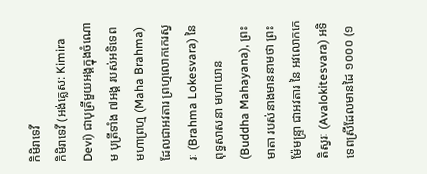កិមិរាទេវី
កិមិរាទេវី (អង់គ្លេស: Kimira Devi) ជាបុត្រីមួយអង្គក្នុងចំណោម បុត្រីទាំង ៧អង្គ របស់អទិទេព មហាព្រហ្ម (Maha Brahma) ដែលជាអវតារ ព្រហ្មលោកកេរស្វរៈ (Brahma Lokesvara) នៃ ពុទ្ធសាសនា មហាយាន (Buddha Mahayana), ព្រះមាតា របស់នាងមាននាមថា ព្រះម៉ែមន្ទ្រា ជាអវតារ នៃ អវលោកកេតិស្វរៈ (Avalokitesvara) អទិទេពស្រីដែលមានដៃ ១០០០ (១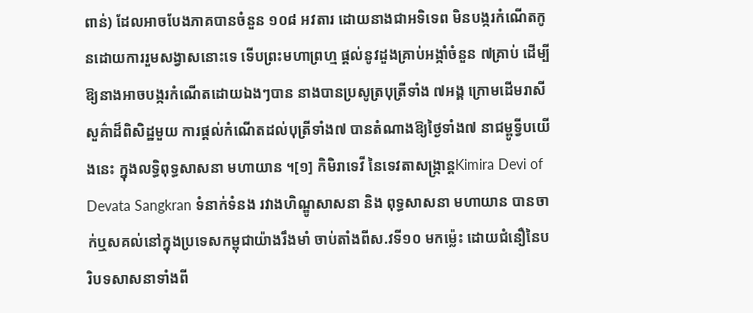ពាន់) ដែលអាចបែងភាគបានចំនួន ១០៨ អវតារ ដោយនាងជាអទិទេព មិនបង្ករកំណើតកូនដោយការរួមសង្វាសនោះទេ ទើបព្រះមហាព្រហ្ម ផ្ដល់នូវដួងគ្រាប់អង្កាំចំនួន ៧គ្រាប់ ដើម្បីឱ្យនាងអាចបង្ករកំណើតដោយឯងៗបាន នាងបានប្រសូត្របុត្រីទាំង ៧អង្គ ក្រោមដើមរាសីសួគ៌ាដ៏ពិសិដ្ឋមួយ ការផ្ដល់កំណើតដល់បុត្រីទាំង៧ បានតំណាងឱ្យថ្ងៃទាំង៧ នាជម្ពូទ្វីបយើងនេះ ក្នុងលទ្ធិពុទ្ធសាសនា មហាយាន ។[១] កិមិរាទេវី នៃទេវតាសង្ក្រាន្តKimira Devi of Devata Sangkran ទំនាក់ទំនង រវាងហិណ្ឌូសាសនា និង ពុទ្ធសាសនា មហាយាន បានចាក់ឬសគល់នៅក្នុងប្រទេសកម្ពុជាយ៉ាងរឹងមាំ ចាប់តាំងពីស.វទី១០ មកម៉្លេះ ដោយជំនឿនៃបរិបទសាសនាទាំងពី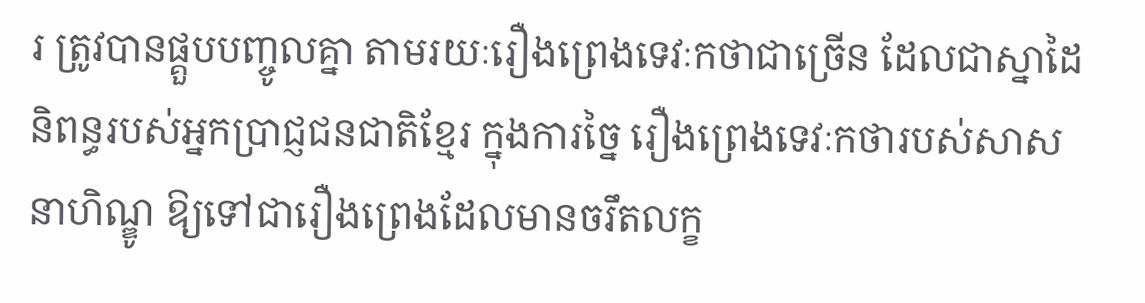រ ត្រូវបានផ្គួបបញ្ចូលគ្នា តាមរយៈរឿងព្រេងទេវៈកថាជាច្រើន ដែលជាស្នាដៃនិពន្ធរបស់អ្នកប្រាជ្ញជនជាតិខ្មែរ ក្នុងការច្នៃ រឿងព្រេងទេវៈកថារបស់សាសនាហិណ្ឌូ ឱ្យទៅជារឿងព្រេងដែលមានចរឹតលក្ខ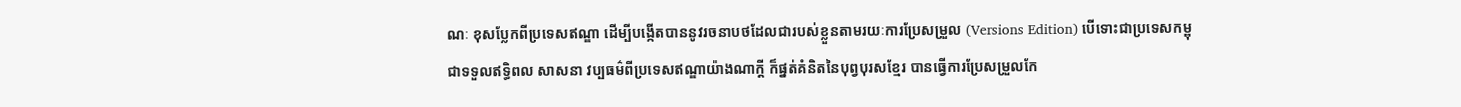ណៈ ខុសប្លែកពីប្រទេសឥណ្ឌា ដើម្បីបង្កើតបាននូវរចនាបថដែលជារបស់ខ្លួនតាមរយៈការប្រែសម្រួល (Versions Edition) បើទោះជាប្រទេសកម្ពុជាទទួលឥទ្ធិពល សាសនា វប្បធម៌ពីប្រទេសឥណ្ឌាយ៉ាងណាក្ដី ក៏ផ្នត់គំនិតនៃបុព្វបុរសខ្មែរ បានធ្វើការប្រែសម្រួលកែ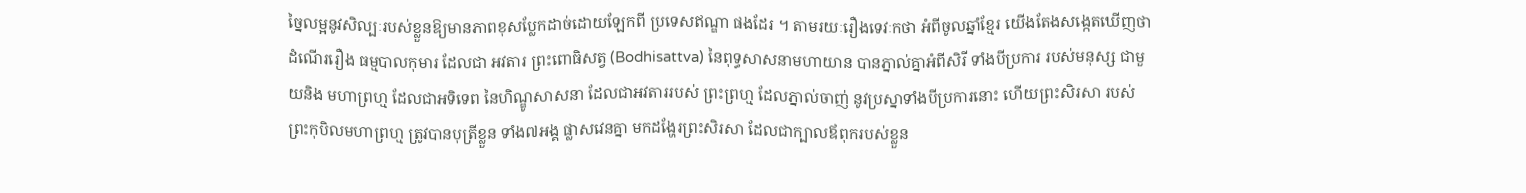ច្នៃលម្អនូវសិល្បៈរបស់ខ្លួនឱ្យមានភាពខុសប្លែកដាច់ដោយឡែកពី ប្រទេសឥណ្ឌា ផងដែរ ។ តាមរយៈរឿងទេវៈកថា អំពីចូលឆ្នាំខ្មែរ យើងតែងសង្កេតឃើញថា ដំណើររឿង ធម្មបាលកុមារ ដែលជា អវតារ ព្រះពោធិសត្វ (Bodhisattva) នៃពុទ្ធសាសនាមហាយាន បានភ្នាល់គ្នាអំពីសិរី ទាំងបីប្រការ របស់មនុស្ស ជាមួយនិង មហាព្រហ្ម ដែលជាអទិទេព នៃហិណ្ឌូសាសនា ដែលជាអវតាររបស់ ព្រះព្រហ្ម ដែលភ្នាល់ចាញ់ នូវប្រស្នាទាំងបីប្រការនោះ ហើយព្រះសិរសា របស់ព្រះកុបិលមហាព្រហ្ម ត្រូវបានបុត្រីខ្លួន ទាំង៧អង្គ ផ្លាសវេនគ្នា មកដង្ហែរព្រះសិរសា ដែលជាក្បាលឪពុករបស់ខ្លួន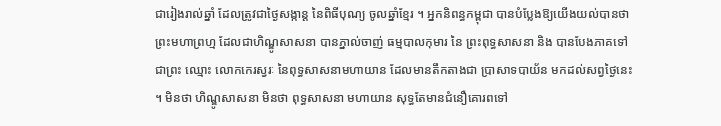ជារៀងរាល់ឆ្នាំ ដែលត្រូវជាថ្ងៃសង្កាន្ត នៃពិធីបុណ្យ ចូលឆ្នាំខ្មែរ ។ អ្នកនិពន្ធកម្ពុជា បានបំប្លែងឱ្យយើងយល់បានថា ព្រះមហាព្រហ្ម ដែលជាហិណ្ឌូសាសនា បានភ្នាល់ចាញ់ ធម្មបាលកុមារ នៃ ព្រះពុទ្ធសាសនា និង បានបែងភាគទៅជាព្រះ ឈ្មោះ លោកកេរស្វរៈ នៃពុទ្ធសាសនាមហាយាន ដែលមានតឹកតាងជា ប្រាសាទបាយ័ន មកដល់សព្វថ្ងៃនេះ ។ មិនថា ហិណ្ឌូសាសនា មិនថា ពុទ្ធសាសនា មហាយាន សុទ្ធតែមានជំនឿគោរពទៅ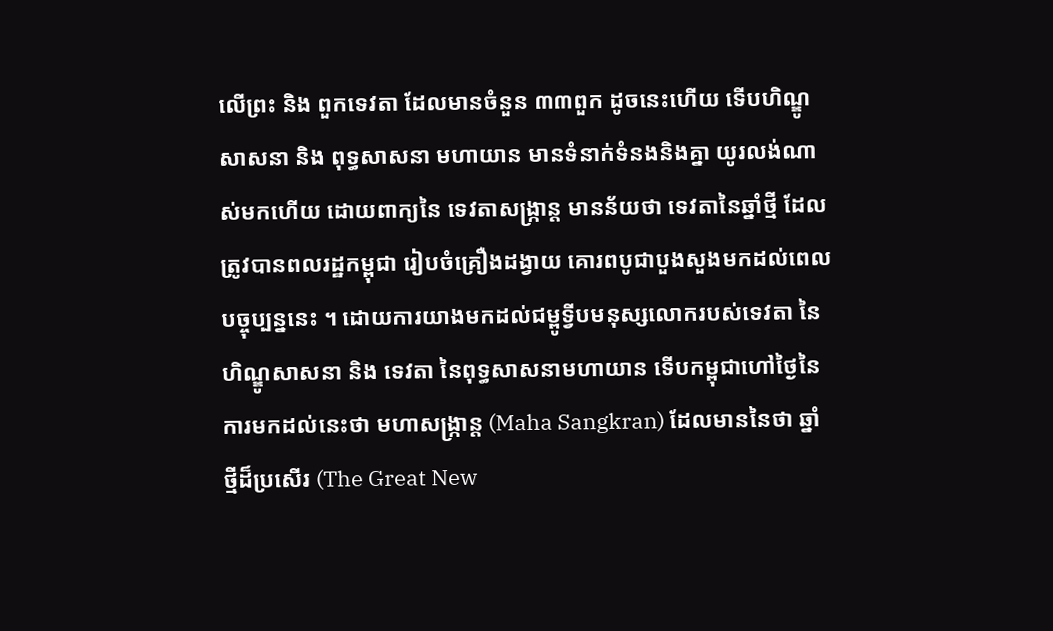លើព្រះ និង ពួកទេវតា ដែលមានចំនួន ៣៣ពួក ដូចនេះហើយ ទើបហិណ្ឌូសាសនា និង ពុទ្ធសាសនា មហាយាន មានទំនាក់ទំនងនិងគ្នា យូរលង់ណាស់មកហើយ ដោយពាក្យនៃ ទេវតាសង្ក្រាន្ត មានន័យថា ទេវតានៃឆ្នាំថ្មី ដែលត្រូវបានពលរដ្ឋកម្ពុជា រៀបចំគ្រឿងដង្វាយ គោរពបូជាបួងសួងមកដល់ពេលបច្ចុប្បន្ននេះ ។ ដោយការយាងមកដល់ជម្ពូទ្វីបមនុស្សលោករបស់ទេវតា នៃហិណ្ឌូសាសនា និង ទេវតា នៃពុទ្ធសាសនាមហាយាន ទើបកម្ពុជាហៅថៃ្ងនៃការមកដល់នេះថា មហាសង្ក្រាន្ត (Maha Sangkran) ដែលមាននៃថា ឆ្នាំថ្មីដ៏ប្រសើរ (The Great New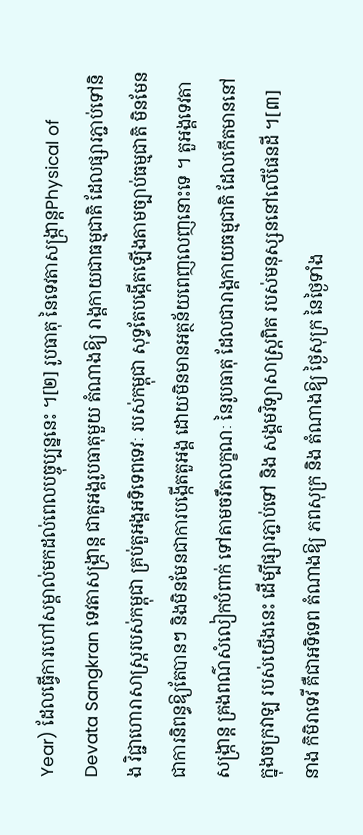Year) ដែលធ្វើការហៅសម្គាល់មកដល់ពេលបច្ចុប្បន្ននេះ ។[២] រូបធាតុ នៃទេវតាសង្ក្រាន្តPhysical of Devata Sangkran ទេវតាសង្ក្រាន្ត ជាតួអង្គរូបធាតុមួយ តំណាងឱ្យ រាង្គកាយជាធម្មជាតិ ដែលផ្សារភ្ជាប់ទៅនិង វិជ្ជាហោរាសាស្ត្ររបស់កម្ពុជា គ្រប់តួអង្គអទិទេពទេវៈ របស់កម្ពុជា សុទ្ធតែបង្កើតឡើងតាមច្បាប់ធម្មជាតិ មិនមែនជាការនិពន្ធឱ្យតែបានៗ និងមិនមែនជាការបង្កើតតួអង្គ ដោយមិនមានអត្ថន័យពេញលេញនោះទេ ។ តួអង្គទេវតាសង្ក្រាន្ត គ្រងពណ៌សំលៀកបំពាក់ ទៅតាមចរឹតលក្ខណៈ នៃរូបធាតុ ដែលជារាង្គកាយធម្មជាតិ ដែលកើតមាននៅក្នុងចក្រវាឡ របស់យើងនេះ ដើម្បីផ្សារភ្ជាប់ទៅ និង សង្គមវិទ្យាសាស្ត្រពិត របស់មនុស្សននៅលើផែនដី ។[៣] នាង កិមិរាទេវី គឺជាអទិទេព តំណាងឱ្យ ភពសុក្រ និង តំណាងឱ្យ ថ្ងៃសុក្រ នៃថ្ងៃទាំង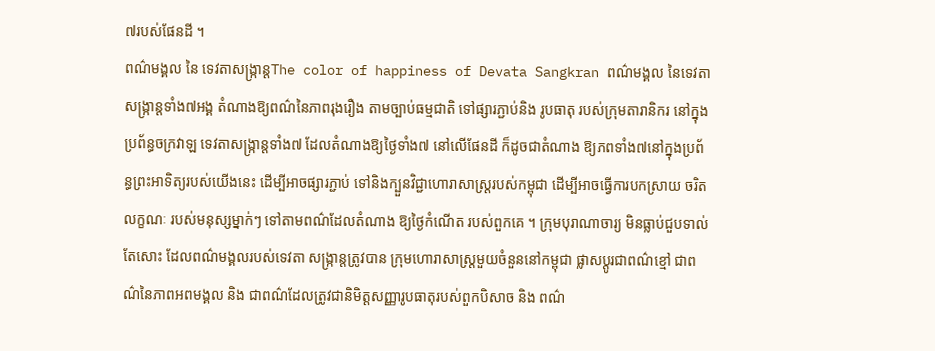៧របស់ផែនដី ។
ពណ៌មង្គល នៃ ទេវតាសង្ក្រាន្តThe color of happiness of Devata Sangkran ពណ៌មង្គល នៃទេវតាសង្ក្រាន្តទាំង៧អង្គ តំណាងឱ្យពណ៌នៃភាពរុងរឿង តាមច្បាប់ធម្មជាតិ ទៅផ្សារភ្ជាប់និង រូបធាតុ របស់ក្រុមតារានិករ នៅក្នុងប្រព័ន្ធចក្រវាឡ ទេវតាសង្ក្រាន្តទាំង៧ ដែលតំណាងឱ្យថ្ងៃទាំង៧ នៅលើផែនដី ក៏ដូចជាតំណាង ឱ្យភពទាំង៧នៅក្នុងប្រព័ន្ធព្រះអាទិត្យរបស់យើងនេះ ដើម្បីអាចផ្សារភ្ជាប់ ទៅនិងក្បួនវិជ្ជាហោរាសាស្ត្ររបស់កម្ពុជា ដើម្បីអាចធ្វើការបកស្រាយ ចរិតលក្ខណៈ របស់មនុស្សម្នាក់ៗ ទៅតាមពណ៌ដែលតំណាង ឱ្យថ្ងៃកំណើត របស់ពួកគេ ។ ក្រុមបុរាណាចារ្យ មិនធ្លាប់ជួបទាល់តែសោះ ដែលពណ៌មង្គលរបស់ទេវតា សង្ក្រាន្តត្រូវបាន ក្រុមហោរាសាស្ត្រមួយចំនួននៅកម្ពុជា ផ្លាសប្ដូរជាពណ៌ខ្មៅ ជាពណ៌នៃភាពអពមង្គល និង ជាពណ៌ដែលត្រូវជានិមិត្តសញ្ញារូបធាតុរបស់ពួកបិសាច និង ពណ៌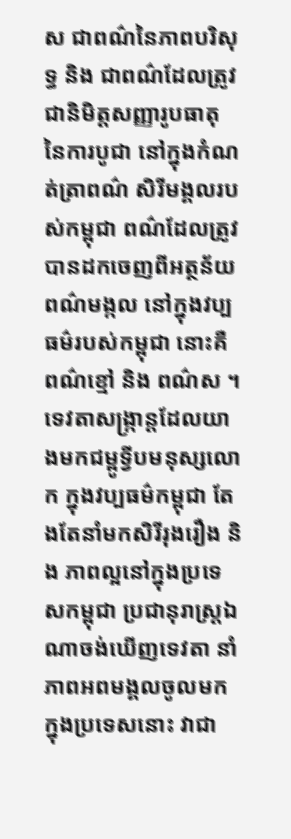ស ជាពណ៌នៃភាពបរិសុទ្ធ និង ជាពណ៌ដែលត្រូវជានិមិត្តសញ្ញារូបធាតុនៃការបូជា នៅក្នុងកំណត់ត្រាពណ៌ សិរីមង្គលរបស់កម្ពុជា ពណ៌ដែលត្រូវបានដកចេញពីអត្ថន័យពណ៌មង្កល នៅក្នុងវប្បធម៌របស់កម្ពុជា នោះគឺពណ៌ខ្មៅ និង ពណ៌ស ។ ទេវតាសង្ក្រាន្តដែលយាងមកជម្ពូទ្វីបមនុស្សលោក ក្នុងវប្បធម៌កម្ពុជា តែងតែនាំមកសិរីរុងរឿង និង ភាពល្អនៅក្នុងប្រទេសកម្ពុជា ប្រជានុរាស្ត្រឯណាចង់ឃើញទេវតា នាំភាពអពមង្គលចូលមកក្នុងប្រទេសនោះ វាជា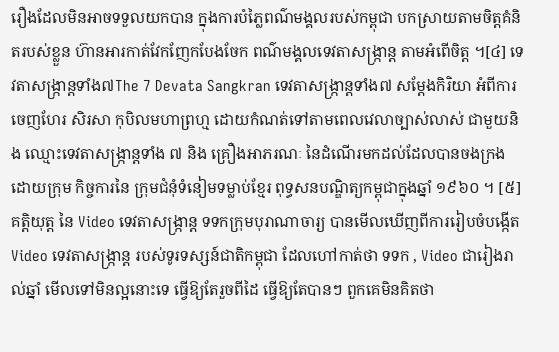រឿងដែលមិនអាចទទួលយកបាន ក្នុងការបំភ្លៃពណ៌មង្គលរបស់កម្ពុជា បកស្រាយតាមចិត្តគំនិតរបស់ខ្លួន ហ៊ានអារកាត់វែកញែកបែងចែក ពណ៌មង្គលទេវតាសង្ក្រាន្ត តាមអំពើចិត្ត ។[៤] ទេវតាសង្ក្រាន្តទាំង៧The 7 Devata Sangkran ទេវតាសង្ក្រាន្តទាំង៧ សម្ដែងកិរិយា អំពីការចេញហែរ សិរសា កុបិលមហាព្រហ្ម ដោយកំណត់ទៅតាមពេលវេលាច្បាស់លាស់ ជាមួយនិង ឈ្មោះទេវតាសង្ក្រាន្តទាំង ៧ និង គ្រឿងអាភរណៈ នៃដំណើរមកដល់ដែលបានចងក្រងដោយក្រុម កិច្ចការនៃ ក្រុមជំនុំទំនៀមទម្លាប់ខ្មែរ ពុទ្ធសនបណ្ឌិត្យកម្ពុជាក្នុងឆ្នាំ ១៩៦០ ។ [៥]
គត្តិយុត្ត នៃ Video ទេវតាសង្ក្រាន្ត ទទកក្រុមបុរាណាចារ្យ បានមើលឃើញពីការរៀបចំបង្កើត Video ទេវតាសង្ក្រាន្ត របស់ទូរទស្សន៍ជាតិកម្ពុជា ដែលហៅកាត់ថា ទទក , Video ជារៀងរាល់ឆ្នាំ មើលទៅមិនល្អនោះទេ ធ្វើឱ្យតែរួចពីដៃ ធ្វើឱ្យតែបានៗ ពួកគេមិនគិតថា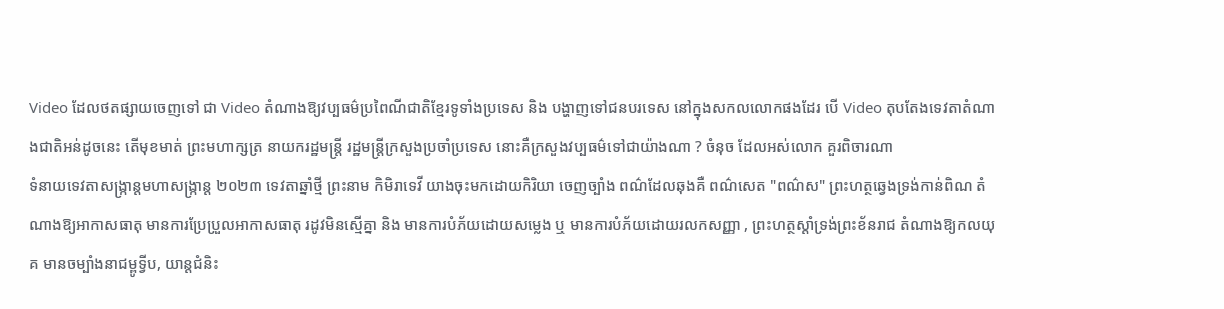Video ដែលថតផ្សាយចេញទៅ ជា Video តំណាងឱ្យវប្បធម៌ប្រពៃណីជាតិខ្មែរទូទាំងប្រទេស និង បង្ហាញទៅជនបរទេស នៅក្នុងសកលលោកផងដែរ បើ Video តុបតែងទេវតាតំណាងជាតិអន់ដូចនេះ តើមុខមាត់ ព្រះមហាក្សត្រ នាយករដ្ឋមន្ត្រី រដ្ឋមន្ត្រីក្រសួងប្រចាំប្រទេស នោះគឺក្រសួងវប្បធម៌ទៅជាយ៉ាងណា ? ចំនុច ដែលអស់លោក គួរពិចារណា
ទំនាយទេវតាសង្ក្រាន្តមហាសង្ក្រាន្ត ២០២៣ ទេវតាឆ្នាំថ្មី ព្រះនាម កិមិរាទេវី យាងចុះមកដោយកិរិយា ចេញច្បាំង ពណ៌ដែលឆុងគឺ ពណ៌សេត "ពណ៌ស" ព្រះហត្ថឆ្វេងទ្រង់កាន់ពិណ តំណាងឱ្យអាកាសធាតុ មានការប្រែប្រួលអាកាសធាតុ រដូវមិនស្មើគ្នា និង មានការបំភ័យដោយសម្លេង ឬ មានការបំភ័យដោយរលកសញ្ញា , ព្រះហត្ថស្ដាំទ្រង់ព្រះខ័នរាជ តំណាងឱ្យកលយុគ មានចម្បាំងនាជម្ពូទ្វីប, យាន្តជំនិះ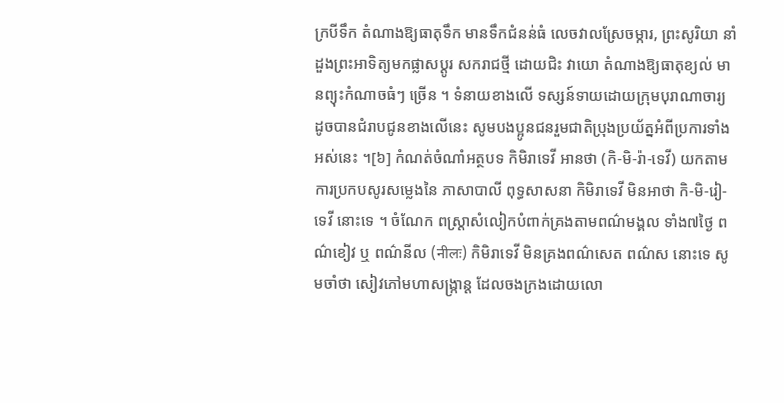ក្របីទឹក តំណាងឱ្យធាតុទឹក មានទឹកជំនន់ធំ លេចវាលស្រែចម្ការ, ព្រះសូរិយា នាំដួងព្រះអាទិត្យមកផ្លាសប្ដូរ សករាជថ្មី ដោយជិះ វាយោ តំណាងឱ្យធាតុខ្យល់ មានព្យុះកំណាចធំៗ ច្រើន ។ ទំនាយខាងលើ ទស្សន៍ទាយដោយក្រុមបុរាណាចារ្យ ដូចបានជំរាបជូនខាងលើនេះ សូមបងប្អូនជនរួមជាតិប្រុងប្រយ័ត្នអំពីប្រការទាំងអស់នេះ ។[៦] កំណត់ចំណាំអត្ថបទ កិមិរាទេវី អានថា (កិ-មិ-រ៉ា-ទេវី) យកតាមការប្រកបសូរសម្លេងនៃ ភាសាបាលី ពុទ្ធសាសនា កិមិរាទេវី មិនអាថា កិ-មិ-រៀ-ទេវី នោះទេ ។ ចំណែក ពស្ត្រាសំលៀកបំពាក់គ្រងតាមពណ៌មង្គល ទាំង៧ថ្ងៃ ពណ៌ខៀវ ឬ ពណ៌នីល (नीलः) កិមិរាទេវី មិនគ្រងពណ៌សេត ពណ៌ស នោះទេ សូមចាំថា សៀវភៅមហាសង្ក្រាន្ត ដែលចងក្រងដោយលោ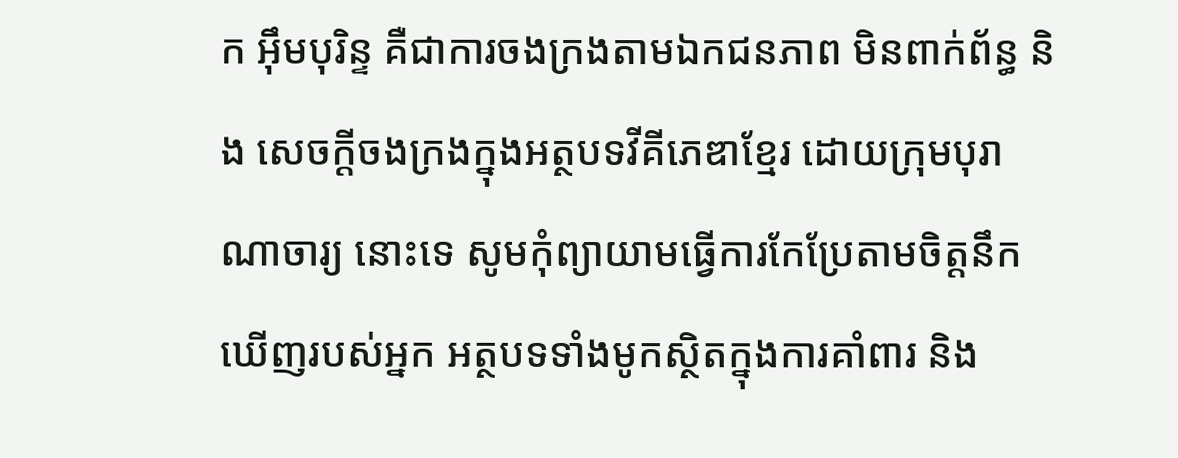ក អុឹមបុរិន្ទ គឺជាការចងក្រងតាមឯកជនភាព មិនពាក់ព័ន្ធ និង សេចក្ដីចងក្រងក្នុងអត្ថបទវីគីភេឌាខ្មែរ ដោយក្រុមបុរាណាចារ្យ នោះទេ សូមកុំព្យាយាមធ្វើការកែប្រែតាមចិត្តនឹកឃើញរបស់អ្នក អត្ថបទទាំងមូកស្ថិតក្នុងការគាំពារ និង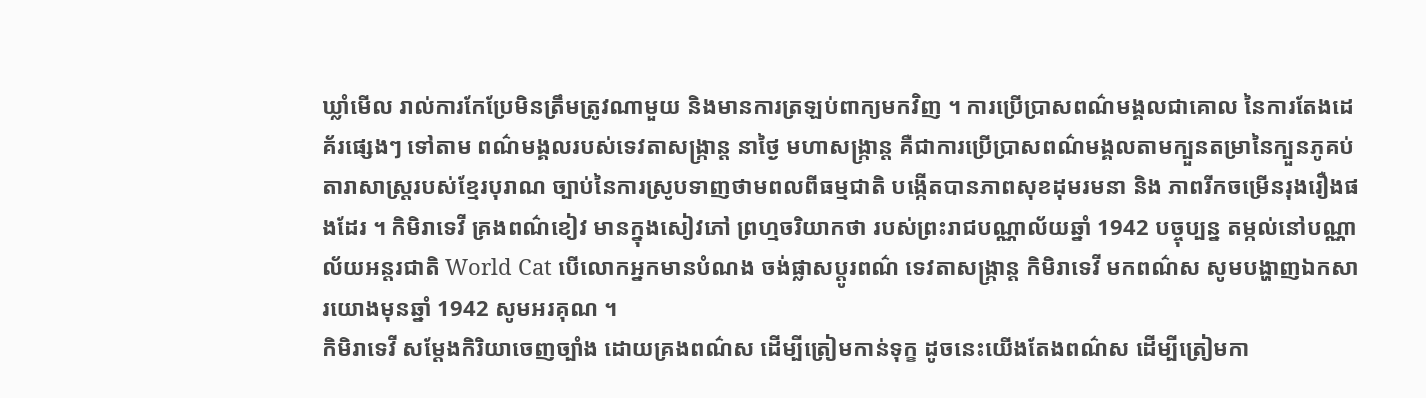ឃ្លាំមើល រាល់ការកែប្រែមិនត្រឹមត្រូវណាមួយ និងមានការត្រឡប់ពាក្យមកវិញ ។ ការប្រើប្រាសពណ៌មង្គលជាគោល នៃការតែងដេគ័រផ្សេងៗ ទៅតាម ពណ៌មង្គលរបស់ទេវតាសង្ក្រាន្ត នាថ្ងៃ មហាសង្ក្រាន្ត គឺជាការប្រើប្រាសពណ៌មង្គលតាមក្បួនតម្រានៃក្បួនភូគប់តារាសាស្ត្ររបស់ខ្មែរបុរាណ ច្បាប់នៃការស្រូបទាញថាមពលពីធម្មជាតិ បង្កើតបានភាពសុខដុមរមនា និង ភាពរីកចម្រើនរុងរឿងផងដែរ ។ កិមិរាទេវី គ្រងពណ៌ខៀវ មានក្នុងសៀវភៅ ព្រហ្មចរិយាកថា របស់ព្រះរាជបណ្ណាល័យឆ្នាំ 1942 បច្ចុប្បន្ន តម្កល់នៅបណ្ណាល័យអន្តរជាតិ World Cat បើលោកអ្នកមានបំណង ចង់ផ្លាសប្ដូរពណ៌ ទេវតាសង្ក្រាន្ត កិមិរាទេវី មកពណ៌ស សូមបង្ហាញឯកសារយោងមុនឆ្នាំ 1942 សូមអរគុណ ។
កិមិរាទេវី សម្ដែងកិរិយាចេញច្បាំង ដោយគ្រងពណ៌ស ដើម្បីត្រៀមកាន់ទុក្ខ ដូចនេះយើងតែងពណ៌ស ដើម្បីត្រៀមកា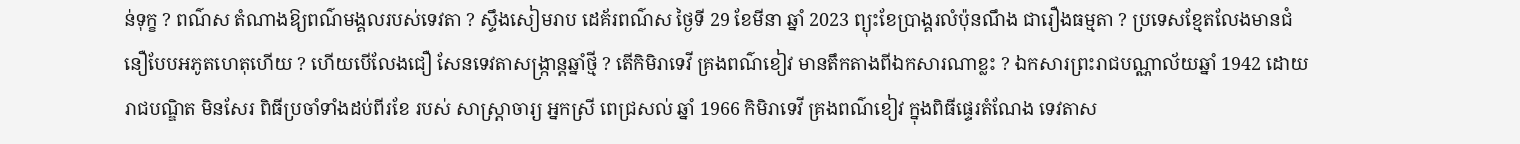ន់ទុក្ខ ? ពណ៌ស តំណាងឱ្យពណ៌មង្គលរបស់ទេវតា ? ស្ទឹងសៀមរាប ដេគ័រពណ៌ស ថ្ងៃទី 29 ខែមីនា ឆ្នាំ 2023 ព្យុះខែប្រាង្គរលំប៉ុនណឹង ជារឿងធម្មតា ? ប្រទេសខ្មែតលែងមានជំនឿបែបអភូតហេតុហើយ ? ហើយបើលែងជឿ សែនទេវតាសង្ក្រាន្តឆ្នាំថ្មី ? តើកិមិរាទេវី គ្រងពណ៌ខៀវ មានតឹកតាងពីឯកសារណាខ្លះ ? ឯកសារព្រះរាជបណ្ណាល័យឆ្នាំ 1942 ដោយ រាជបណ្ឌិត មិនសែរ ពិធីប្រចាំទាំងដប់ពីរខែ របស់ សាស្ត្រាចារ្យ អ្នកស្រី ពេជ្រសល់ ឆ្នាំ 1966 កិមិរាទេវី គ្រងពណ៌ខៀវ ក្នុងពិធីផ្ទេរតំណែង ទេវតាស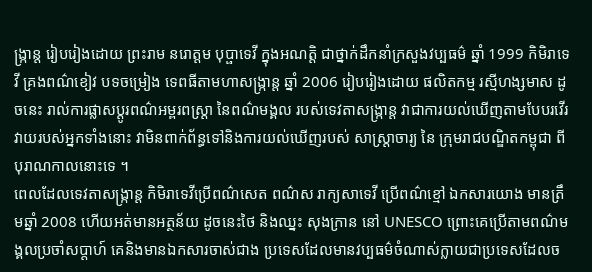ង្ក្រាន្ត រៀបរៀងដោយ ព្រះរាម នរោត្តម បុប្ផាទេវី ក្នុងអណត្តិ ជាថ្នាក់ដឹកនាំក្រសួងវប្បធម៌ ឆ្នាំ 1999 កិមិរាទេវី គ្រងពណ៌ខៀវ បទចម្រៀង ទេពធីតាមហាសង្ក្រាន្ត ឆ្នាំ 2006 រៀបរៀងដោយ ផលិតកម្ម រស្មីហង្សមាស ដូចនេះ រាល់ការផ្លាសប្ដូរពណ៌អម្ពរពស្ត្រា នៃពណ៌មង្គល របស់ទេវតាសង្ក្រាន្ត វាជាការយល់ឃើញតាមបែបរវើរវាយរបស់អ្នកទាំងនោះ វាមិនពាក់ព័ន្ធទៅនិងការយល់ឃើញរបស់ សាស្ត្រាចារ្យ នៃ ក្រុមរាជបណ្ឌិតកម្ពុជា ពីបុរាណកាលនោះទេ ។
ពេលដែលទេវតាសង្ក្រាន្ត កិមិរាទេវីប្រើពណ៌សេត ពណ៌ស រាក្យសាទេវី ប្រើពណ៌ខ្មៅ ឯកសារយោង មានត្រឹមឆ្នាំ 2008 ហើយអត់មានអត្ថន័យ ដូចនេះថៃ និងឈ្នះ សុងក្រាន នៅ UNESCO ព្រោះគេប្រើតាមពណ៌មង្គលប្រចាំសប្ដាហ៍ គេនិងមានឯកសារចាស់ជាង ប្រទេសដែលមានវប្បធម៌ចំណាស់ក្លាយជាប្រទេសដែលច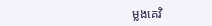ម្លងគេវិ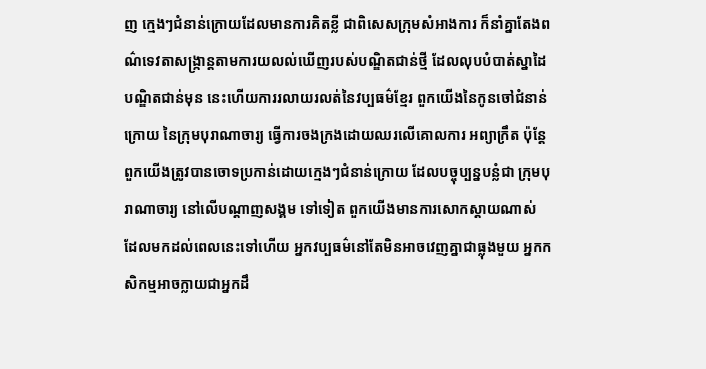ញ ក្មេងៗជំនាន់ក្រោយដែលមានការគិតខ្លី ជាពិសេសក្រុមសំអាងការ ក៏នាំគ្នាតែងពណ៌ទេវតាសង្ក្រាន្តតាមការយលល់ឃើញរបស់បណ្ឌិតជាន់ថ្មី ដែលលុបបំបាត់ស្នាដៃ បណ្ឌិតជាន់មុន នេះហើយការរលាយរលត់នៃវប្បធម៌ខ្មែរ ពួកយើងនៃកូនចៅជំនាន់ក្រោយ នៃក្រុមបុរាណាចារ្យ ធ្វើការចងក្រងដោយឈរលើគោលការ អព្យាក្រឹត ប៉ុន្តែពួកយើងត្រូវបានចោទប្រកាន់ដោយក្មេងៗជំនាន់ក្រោយ ដែលបច្ចុប្បន្នបន្លំជា ក្រុមបុរាណាចារ្យ នៅលើបណ្ដាញសង្គម ទៅទៀត ពួកយើងមានការសោកស្ដាយណាស់ ដែលមកដល់ពេលនេះទៅហើយ អ្នកវប្បធម៌នៅតែមិនអាចវេញគ្នាជាធ្លុងមួយ អ្នកកសិកម្មអាចក្លាយជាអ្នកដឹ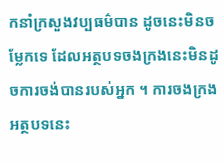កនាំក្រសួងវប្បធម៌បាន ដូចនេះមិនចម្លែកទេ ដែលអត្ថបទចងក្រងនេះមិនដូចការចង់បានរបស់អ្នក ។ ការចងក្រងអត្ថបទនេះ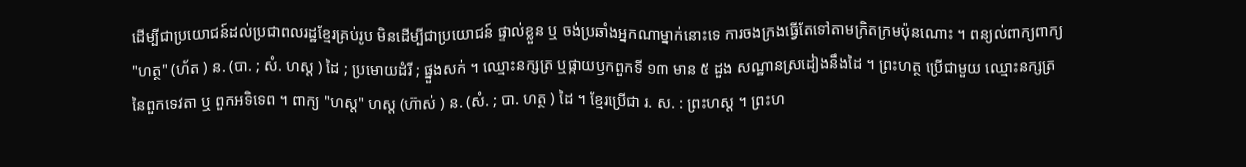ដើម្បីជាប្រយោជន៍ដល់ប្រជាពលរដ្ឋខ្មែរគ្រប់រូប មិនដើម្បីជាប្រយោជន៍ ផ្ទាល់ខ្លួន ឬ ចង់ប្រឆាំងអ្នកណាម្នាក់នោះទេ ការចងក្រងធ្វើតែទៅតាមក្រិតក្រមប៉ុនណោះ ។ ពន្យល់ពាក្យពាក្យ "ហត្ថ" (ហ័ត ) ន. (បា. ; សំ. ហស្ត ) ដៃ ; ប្រមោយដំរី ; ផ្នួងសក់ ។ ឈ្មោះនក្សត្រ ឬផ្កាយឫកពួកទី ១៣ មាន ៥ ដួង សណ្ឋានស្រដៀងនឹងដៃ ។ ព្រះហត្ថ ប្រើជាមួយ ឈ្មោះនក្សត្រ នៃពួកទេវតា ឬ ពួកអទិទេព ។ ពាក្យ "ហស្ត" ហស្ត (ហ៊ាស់ ) ន. (សំ. ; បា. ហត្ថ ) ដៃ ។ ខ្មែរប្រើជា រ. ស. : ព្រះហស្ត ។ ព្រះហ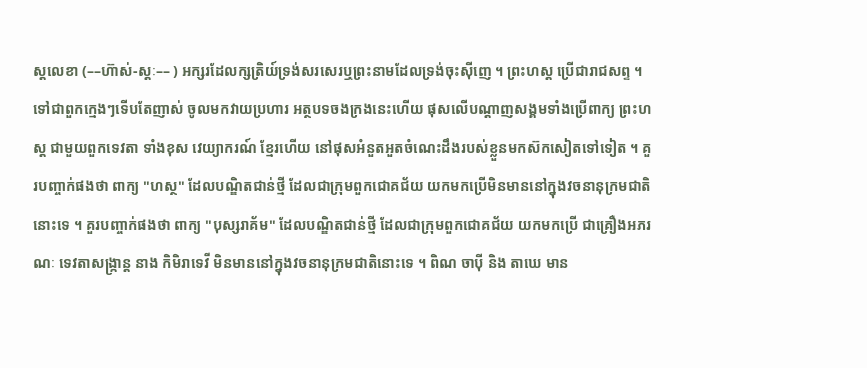ស្តលេខា (––ហ៊ាស់-ស្តៈ–– ) អក្សរដែលក្សត្រិយ៍ទ្រង់សរសេរឬព្រះនាមដែលទ្រង់ចុះស៊ីញេ ។ ព្រះហស្ត ប្រើជារាជសព្ទ ។ ទៅជាពួកក្មេងៗទើបតែញាស់ ចូលមកវាយប្រហារ អត្ថបទចងក្រងនេះហើយ ផុសលើបណ្ដាញសង្គមទាំងប្រើពាក្យ ព្រះហស្ត ជាមួយពួកទេវតា ទាំងខុស វេយ្យាករណ៍ ខ្មែរហើយ នៅផុសអំនួតអួតចំណេះដឹងរបស់ខ្លួនមកស៊កសៀតទៅទៀត ។ គួរបញ្ចាក់ផងថា ពាក្យ "ហស្ថ" ដែលបណ្ឌិតជាន់ថ្មី ដែលជាក្រុមពួកជោគជ័យ យកមកប្រើមិនមាននៅក្នុងវចនានុក្រមជាតិនោះទេ ។ គួរបញ្ចាក់ផងថា ពាក្យ "បុស្សរាគ័ម" ដែលបណ្ឌិតជាន់ថ្មី ដែលជាក្រុមពួកជោគជ័យ យកមកប្រើ ជាគ្រឿងអភរណៈ ទេវតាសង្ក្រាន្ត នាង កិមិរាទេវី មិនមាននៅក្នុងវចនានុក្រមជាតិនោះទេ ។ ពិណ ចាបុី និង តាឃេ មាន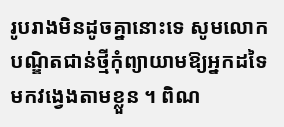រូបរាងមិនដូចគ្នានោះទេ សូមលោកបណ្ឌិតជាន់ថ្មីកុំព្យាយាមឱ្យអ្នកដទៃ មកវង្វេងតាមខ្លួន ។ ពិណ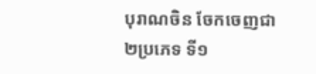បុរាណចិន ចែកចេញជា ២ប្រភេទ ទី១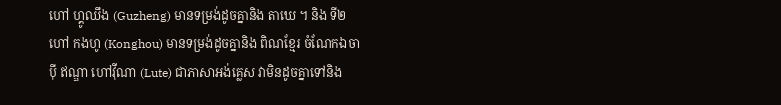ហៅ ហ្គូឈឹង (Guzheng) មានទម្រង់ដូចគ្នានិង តាឃេ ។ និង ទី២ ហៅ កងហូ (Konghou) មានទម្រង់ដូចគ្នានិង ពិណខ្មែរ ចំណែកឯចាបុី ឥណ្ឌា ហៅវុីណា (Lute) ជាភាសាអង់គ្លេស វាមិនដូចគ្នាទៅនិង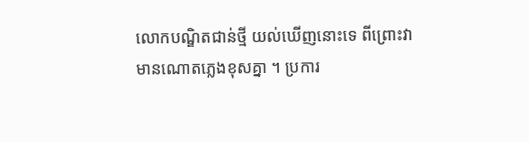លោកបណ្ឌិតជាន់ថ្មី យល់ឃើញនោះទេ ពីព្រោះវាមានណោតភ្លេងខុសគ្នា ។ ប្រការ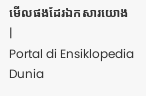មើលផងដែរឯកសារយោង
|
Portal di Ensiklopedia Dunia